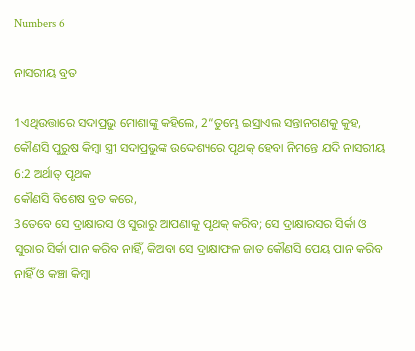Numbers 6

ନାସରୀୟ ବ୍ରତ

1ଏଥିଉତ୍ତାରେ ସଦାପ୍ରଭୁ ମୋଶାଙ୍କୁ କହିଲେ, 2“ତୁମ୍ଭେ ଇସ୍ରାଏଲ ସନ୍ତାନଗଣକୁ କୁହ, କୌଣସି ପୁରୁଷ କିମ୍ବା ସ୍ତ୍ରୀ ସଦାପ୍ରଭୁଙ୍କ ଉଦ୍ଦେଶ୍ୟରେ ପୃଥକ୍ ହେବା ନିମନ୍ତେ ଯଦି ନାସରୀୟ
6:2 ଅର୍ଥାତ୍ ପୃଥକ
କୌଣସି ବିଶେଷ ବ୍ରତ କରେ,
3ତେବେ ସେ ଦ୍ରାକ୍ଷାରସ ଓ ସୁରାରୁ ଆପଣାକୁ ପୃଥକ୍ କରିବ; ସେ ଦ୍ରାକ୍ଷାରସର ସିର୍କା ଓ ସୁରାର ସିର୍କା ପାନ କରିବ ନାହିଁ, କିଅବା ସେ ଦ୍ରାକ୍ଷାଫଳ ଜାତ କୌଣସି ପେୟ ପାନ କରିବ ନାହିଁ ଓ କଞ୍ଚା କିମ୍ବା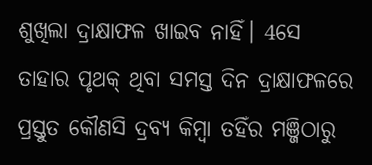ଶୁଖିଲା ଦ୍ରାକ୍ଷାଫଳ ଖାଇବ ନାହିଁ। 4ସେ ତାହାର ପୃଥକ୍ ଥିବା ସମସ୍ତ ଦିନ ଦ୍ରାକ୍ଷାଫଳରେ ପ୍ରସ୍ତୁତ କୌଣସି ଦ୍ରବ୍ୟ କିମ୍ବା ତହିଁର ମଞ୍ଜିଠାରୁ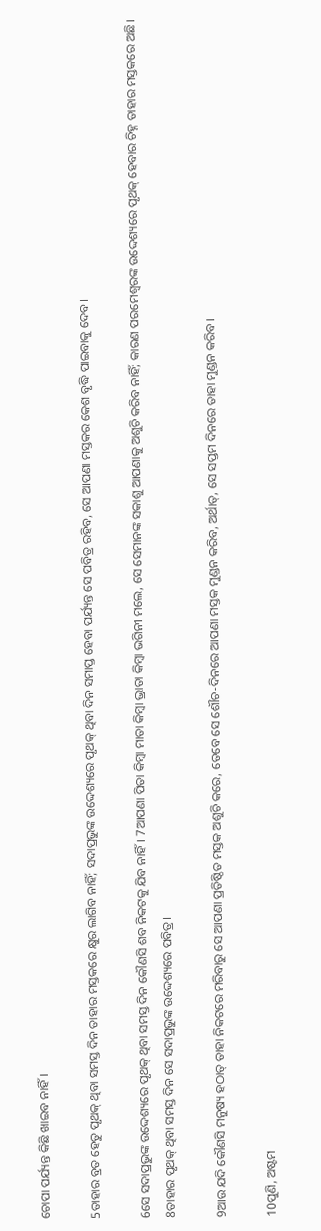ଚୋପା ପର୍ଯ୍ୟନ୍ତ କିଛି ଖାଇବ ନାହିଁ।

5ତାହାର ବ୍ରତ ହେତୁ ପୃଥକ୍ ଥିବା ସମସ୍ତ ଦିନ ତାହାର ମସ୍ତକରେ କ୍ଷୁର ଲାଗିବ ନାହିଁ; ସଦାପ୍ରଭୁଙ୍କ ଉଦ୍ଦେଶ୍ୟରେ ପୃଥକ୍ ଥିବା ଦିନ ସମାପ୍ତ ହେବା ପର୍ଯ୍ୟନ୍ତ ସେ ପବିତ୍ର ରହିବ, ସେ ଆପଣା ମସ୍ତକର କେଶ ବୃଦ୍ଧି ପାଇବାକୁ ଦେବ।

6ସେ ସଦାପ୍ରଭୁଙ୍କ ଉଦ୍ଦେଶ୍ୟରେ ପୃଥକ୍ ଥିବା ସମସ୍ତ ଦିନ କୌଣସି ଶବ ନିକଟକୁ ଯିବ ନାହିଁ। 7ଆପଣା ପିତା କିମ୍ବା ମାତା କିମ୍ବା ଭ୍ରାତା କିମ୍ବା ଭଗିନୀ ମଲେ, ସେ ସେମାନଙ୍କ ସକାଶୁ ଆପଣାକୁ ଅଶୁଚି କରିବ ନାହିଁ; କାରଣ ପରମେଶ୍ୱରଙ୍କ ଉଦ୍ଦେଶ୍ୟରେ ପୃଥକ୍ ହେବାର ଚିହ୍ନ ତାହାର ମସ୍ତକରେ ଅଛି। 8ତାହାର ପୃଥକ୍ ଥିବା ସମସ୍ତ ଦିନ ସେ ସଦାପ୍ରଭୁଙ୍କ ଉଦ୍ଦେଶ୍ୟରେ ପବିତ୍ର।

9ଆଉ ଯଦି କୌଣସି ମନୁଷ୍ୟ ହଠାତ୍‍ ତାହା ନିକଟରେ ମରିବାରୁ ସେ ଆପଣା ପ୍ରତିଷ୍ଠିତ ମସ୍ତକ ଅଶୁଚି କରେ, ତେବେ ସେ ଶୌଚ-ଦିନରେ ଆପଣା ମସ୍ତକ ମୁଣ୍ଡନ କରିବ, ଅର୍ଥାତ୍‍, ସେ ସପ୍ତମ ଦିନରେ ତାହା ମୁଣ୍ଡନ କରିବ।

10ପୁଣି, ଅଷ୍ଟମ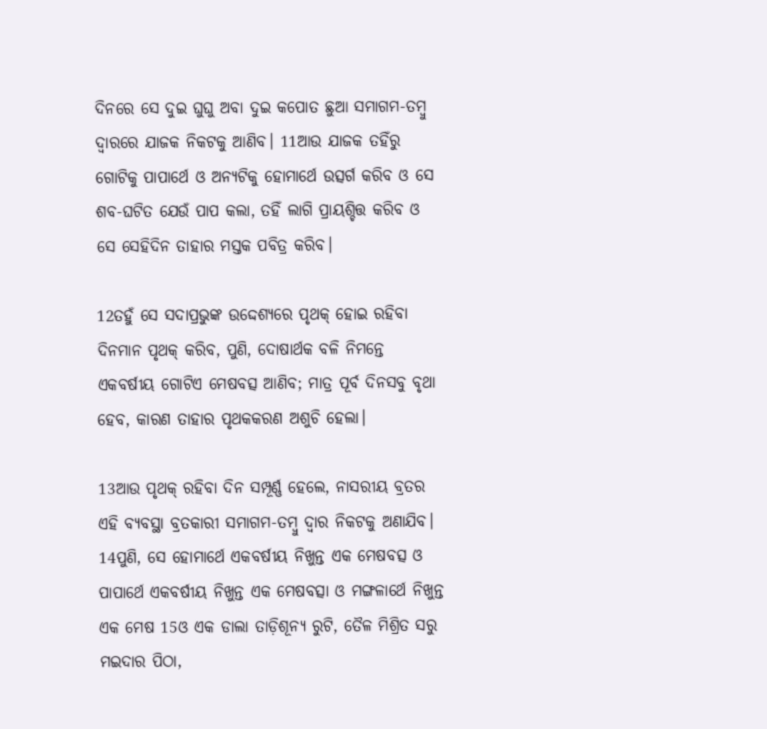ଦିନରେ ସେ ଦୁଇ ଘୁଘୁ ଅବା ଦୁଇ କପୋତ ଛୁଆ ସମାଗମ-ତମ୍ବୁ ଦ୍ୱାରରେ ଯାଜକ ନିକଟକୁ ଆଣିବ। 11ଆଉ ଯାଜକ ତହିଁରୁ ଗୋଟିକୁ ପାପାର୍ଥେ ଓ ଅନ୍ୟଟିକୁ ହୋମାର୍ଥେ ଉତ୍ସର୍ଗ କରିବ ଓ ସେ ଶବ-ଘଟିତ ଯେଉଁ ପାପ କଲା, ତହିଁ ଲାଗି ପ୍ରାୟଶ୍ଚିତ୍ତ କରିବ ଓ ସେ ସେହିଦିନ ତାହାର ମସ୍ତକ ପବିତ୍ର କରିବ।

12ତହୁଁ ସେ ସଦାପ୍ରଭୁଙ୍କ ଉଦ୍ଦେଶ୍ୟରେ ପୃଥକ୍ ହୋଇ ରହିବା ଦିନମାନ ପୃଥକ୍ କରିବ, ପୁଣି, ଦୋଷାର୍ଥକ ବଳି ନିମନ୍ତେ ଏକବର୍ଷୀୟ ଗୋଟିଏ ମେଷବତ୍ସ ଆଣିବ; ମାତ୍ର ପୂର୍ବ ଦିନସବୁ ବୃଥା ହେବ, କାରଣ ତାହାର ପୃଥକ‍କରଣ ଅଶୁଚି ହେଲା।

13ଆଉ ପୃଥକ୍ ରହିବା ଦିନ ସମ୍ପୂର୍ଣ୍ଣ ହେଲେ, ନାସରୀୟ ବ୍ରତର ଏହି ବ୍ୟବସ୍ଥା ବ୍ରତକାରୀ ସମାଗମ-ତମ୍ବୁ ଦ୍ୱାର ନିକଟକୁ ଅଣାଯିବ। 14ପୁଣି, ସେ ହୋମାର୍ଥେ ଏକବର୍ଷୀୟ ନିଖୁନ୍ତ ଏକ ମେଷବତ୍ସ ଓ ପାପାର୍ଥେ ଏକବର୍ଷୀୟ ନିଖୁନ୍ତ ଏକ ମେଷବତ୍ସା ଓ ମଙ୍ଗଳାର୍ଥେ ନିଖୁନ୍ତ ଏକ ମେଷ 15ଓ ଏକ ଡାଲା ତାଡ଼ିଶୂନ୍ୟ ରୁଟି, ତୈଳ ମିଶ୍ରିତ ସରୁ ମଇଦାର ପିଠା,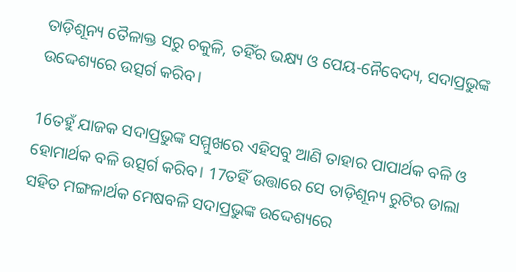ତାଡ଼ିଶୂନ୍ୟ ତୈଳାକ୍ତ ସରୁ ଚକୁଳି, ତହିଁର ଭକ୍ଷ୍ୟ ଓ ପେୟ-ନୈବେଦ୍ୟ, ସଦାପ୍ରଭୁଙ୍କ ଉଦ୍ଦେଶ୍ୟରେ ଉତ୍ସର୍ଗ କରିବ।

16ତହୁଁ ଯାଜକ ସଦାପ୍ରଭୁଙ୍କ ସମ୍ମୁଖରେ ଏହିସବୁ ଆଣି ତାହାର ପାପାର୍ଥକ ବଳି ଓ ହୋମାର୍ଥକ ବଳି ଉତ୍ସର୍ଗ କରିବ। 17ତହିଁ ଉତ୍ତାରେ ସେ ତାଡ଼ିଶୂନ୍ୟ ରୁଟିର ଡାଲା ସହିତ ମଙ୍ଗଳାର୍ଥକ ମେଷବଳି ସଦାପ୍ରଭୁଙ୍କ ଉଦ୍ଦେଶ୍ୟରେ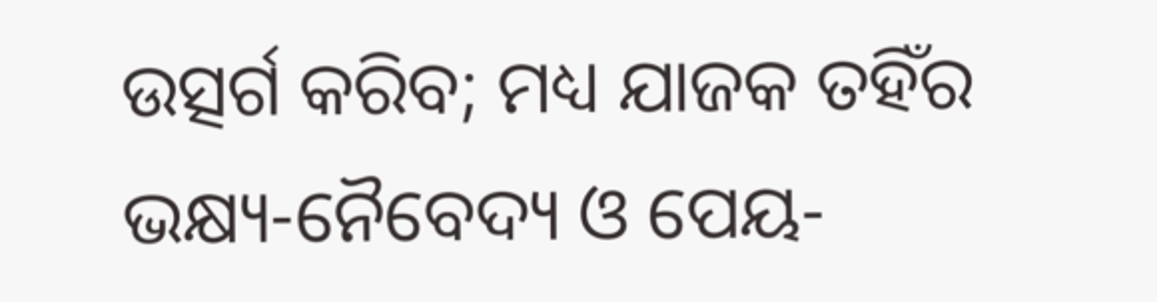ଉତ୍ସର୍ଗ କରିବ; ମଧ୍ୟ ଯାଜକ ତହିଁର ଭକ୍ଷ୍ୟ-ନୈବେଦ୍ୟ ଓ ପେୟ-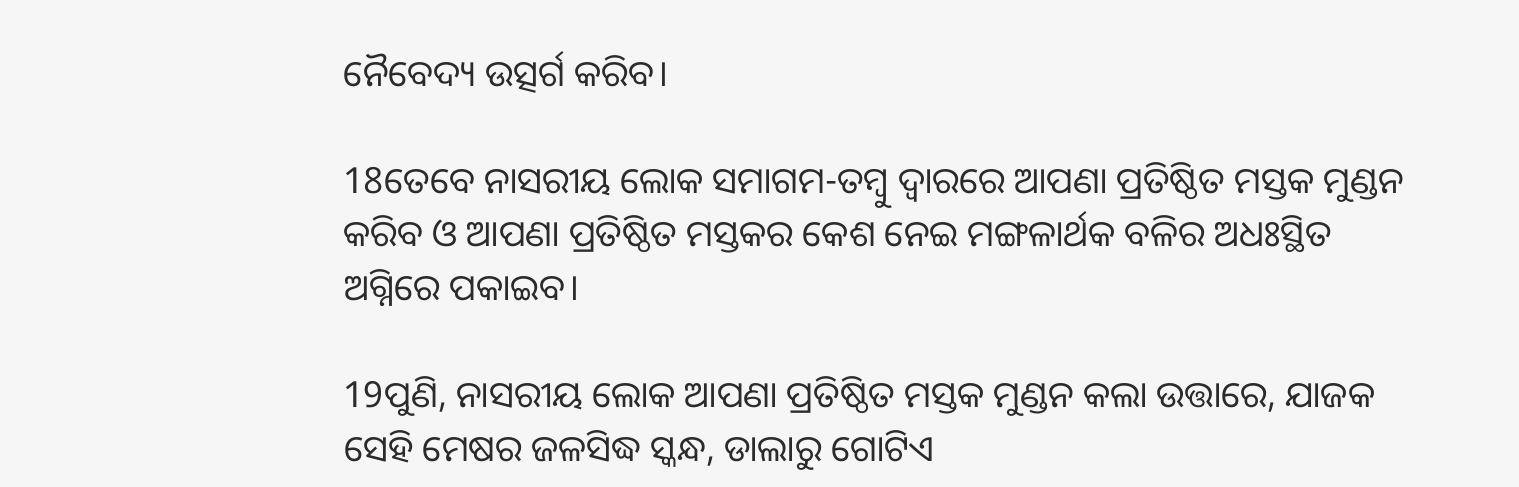ନୈବେଦ୍ୟ ଉତ୍ସର୍ଗ କରିବ।

18ତେବେ ନାସରୀୟ ଲୋକ ସମାଗମ-ତମ୍ବୁ ଦ୍ୱାରରେ ଆପଣା ପ୍ରତିଷ୍ଠିତ ମସ୍ତକ ମୁଣ୍ଡନ କରିବ ଓ ଆପଣା ପ୍ରତିଷ୍ଠିତ ମସ୍ତକର କେଶ ନେଇ ମଙ୍ଗଳାର୍ଥକ ବଳିର ଅଧଃସ୍ଥିତ ଅଗ୍ନିରେ ପକାଇବ।

19ପୁଣି, ନାସରୀୟ ଲୋକ ଆପଣା ପ୍ରତିଷ୍ଠିତ ମସ୍ତକ ମୁଣ୍ଡନ କଲା ଉତ୍ତାରେ, ଯାଜକ ସେହି ମେଷର ଜଳସିଦ୍ଧ ସ୍କନ୍ଧ, ଡାଲାରୁ ଗୋଟିଏ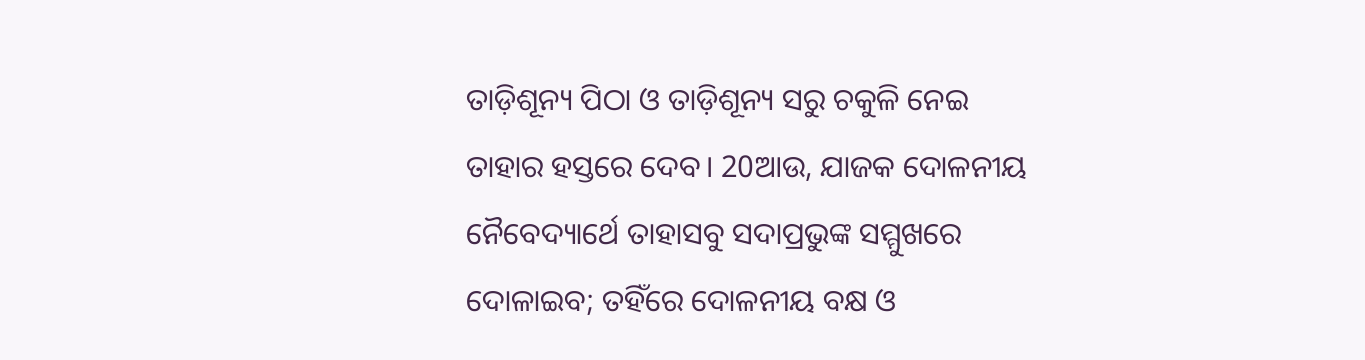ତାଡ଼ିଶୂନ୍ୟ ପିଠା ଓ ତାଡ଼ିଶୂନ୍ୟ ସରୁ ଚକୁଳି ନେଇ ତାହାର ହସ୍ତରେ ଦେବ। 20ଆଉ, ଯାଜକ ଦୋଳନୀୟ ନୈବେଦ୍ୟାର୍ଥେ ତାହାସବୁ ସଦାପ୍ରଭୁଙ୍କ ସମ୍ମୁଖରେ ଦୋଳାଇବ; ତହିଁରେ ଦୋଳନୀୟ ବକ୍ଷ ଓ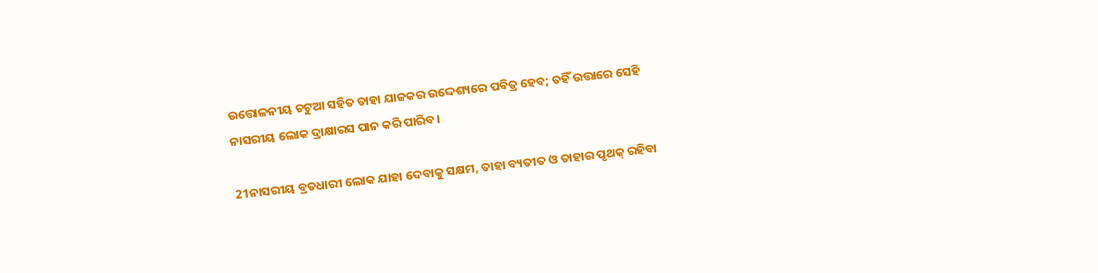ଉତ୍ତୋଳନୀୟ ଚଟୁଆ ସହିତ ତାହା ଯାଜକର ଉଦ୍ଦେଶ୍ୟରେ ପବିତ୍ର ହେବ; ତହିଁ ଉତ୍ତାରେ ସେହି ନାସରୀୟ ଲୋକ ଦ୍ରାକ୍ଷାରସ ପାନ କରି ପାରିବ।

21ନାସରୀୟ ବ୍ରତଧାରୀ ଲୋକ ଯାହା ଦେବାକୁ ସକ୍ଷମ, ତାହା ବ୍ୟତୀତ ଓ ତାହାର ପୃଥକ୍ ରହିବା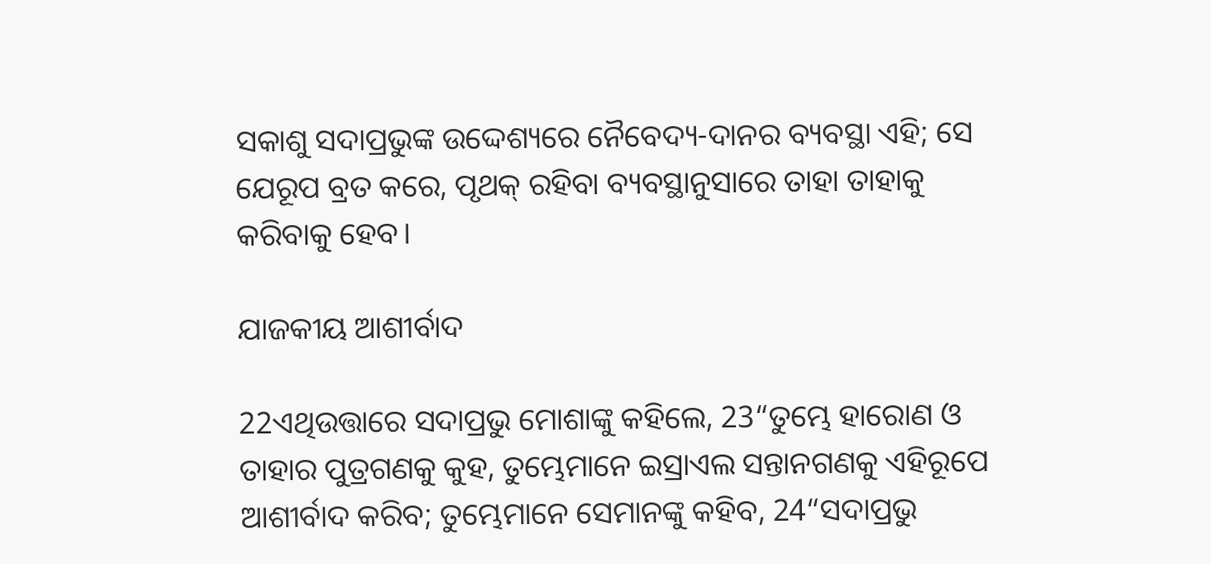ସକାଶୁ ସଦାପ୍ରଭୁଙ୍କ ଉଦ୍ଦେଶ୍ୟରେ ନୈବେଦ୍ୟ-ଦାନର ବ୍ୟବସ୍ଥା ଏହି; ସେ ଯେରୂପ ବ୍ରତ କରେ, ପୃଥକ୍ ରହିବା ବ୍ୟବସ୍ଥାନୁସାରେ ତାହା ତାହାକୁ କରିବାକୁ ହେବ।

ଯାଜକୀୟ ଆଶୀର୍ବାଦ

22ଏଥିଉତ୍ତାରେ ସଦାପ୍ରଭୁ ମୋଶାଙ୍କୁ କହିଲେ, 23“ତୁମ୍ଭେ ହାରୋଣ ଓ ତାହାର ପୁତ୍ରଗଣକୁ କୁହ, ତୁମ୍ଭେମାନେ ଇସ୍ରାଏଲ ସନ୍ତାନଗଣକୁ ଏହିରୂପେ ଆଶୀର୍ବାଦ କରିବ; ତୁମ୍ଭେମାନେ ସେମାନଙ୍କୁ କହିବ, 24“ସଦାପ୍ରଭୁ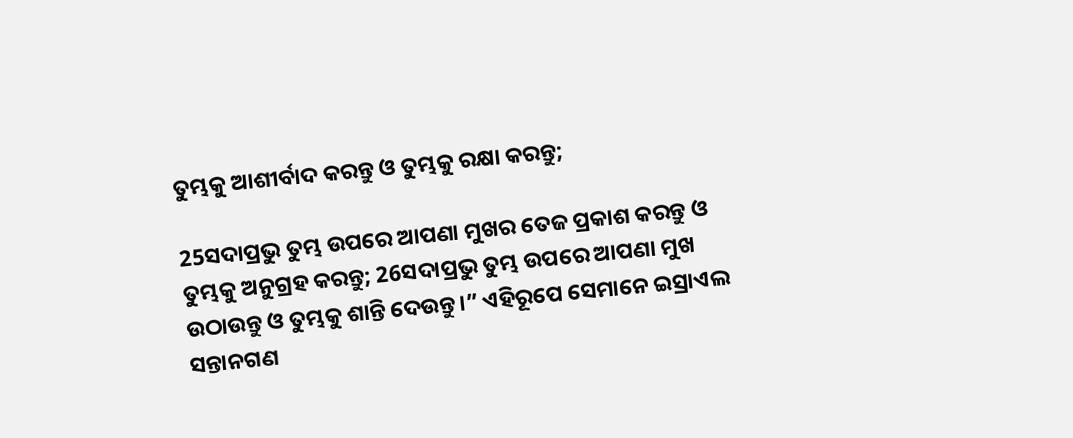ତୁମ୍ଭକୁ ଆଶୀର୍ବାଦ କରନ୍ତୁ ଓ ତୁମ୍ଭକୁ ରକ୍ଷା କରନ୍ତୁ;

25ସଦାପ୍ରଭୁ ତୁମ୍ଭ ଉପରେ ଆପଣା ମୁଖର ତେଜ ପ୍ରକାଶ କରନ୍ତୁ ଓ ତୁମ୍ଭକୁ ଅନୁଗ୍ରହ କରନ୍ତୁ; 26ସଦାପ୍ରଭୁ ତୁମ୍ଭ ଉପରେ ଆପଣା ମୁଖ ଉଠାଉନ୍ତୁ ଓ ତୁମ୍ଭକୁ ଶାନ୍ତି ଦେଉନ୍ତୁ।” ଏହିରୂପେ ସେମାନେ ଇସ୍ରାଏଲ ସନ୍ତାନଗଣ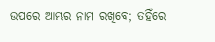ଉପରେ ଆମ୍ଭର ନାମ ରଖିବେ; ତହିଁରେ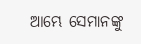ଆମ୍ଭେ ସେମାନଙ୍କୁ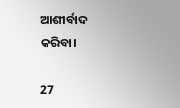ଆଶୀର୍ବାଦ କରିବା।

27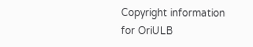Copyright information for OriULB